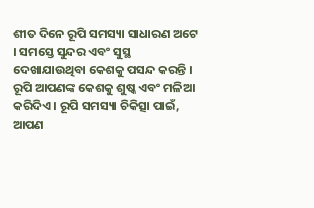ଶୀତ ଦିନେ ରୂପି ସମସ୍ୟା ସାଧାରଣ ଅଟେ । ସମସ୍ତେ ସୁନ୍ଦର ଏବଂ ସୁସ୍ଥ ଦେଖାଯାଉଥିବା କେଶକୁ ପସନ୍ଦ କରନ୍ତି । ରୂପି ଆପଣଙ୍କ କେଶକୁ ଶୁଷ୍କ ଏବଂ ମଳିଆ କରିଦିଏ । ରୂପି ସମସ୍ୟା ଚିକିତ୍ସା ପାଇଁ, ଆପଣ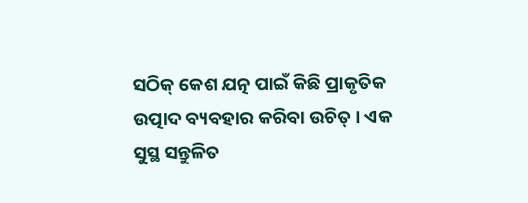ସଠିକ୍ କେଶ ଯତ୍ନ ପାଇଁ କିଛି ପ୍ରାକୃତିକ ଉତ୍ପାଦ ବ୍ୟବହାର କରିବା ଉଚିତ୍ । ଏକ ସୁସ୍ଥ ସନ୍ତୁଳିତ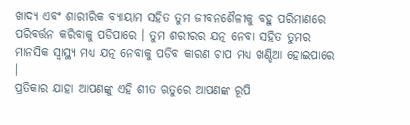ଖାଦ୍ୟ ଏବଂ ଶାରୀରିକ ବ୍ୟାୟାମ ସହିତ ତୁମ ଜୀବନଶୈଳୀକୁ ବହୁ ପରିମାଣରେ ପରିବର୍ତ୍ତନ କରିବାକୁ ପଡିପାରେ । ତୁମ ଶରୀରର ଯତ୍ନ ନେବା ସହିତ ତୁମର ମାନସିକ ସ୍ୱାସ୍ଥ୍ୟ ମଧ୍ୟ ଯତ୍ନ ନେବାକୁ ପଡିବ କାରଣ ଚାପ ମଧ୍ୟ ଖଣ୍ଡିଆ ହୋଇପାରେ ।
ପ୍ରତିକାର ଯାହା ଆପଣଙ୍କୁ ଏହି ଶୀତ ଋତୁରେ ଆପଣଙ୍କ ରୂପି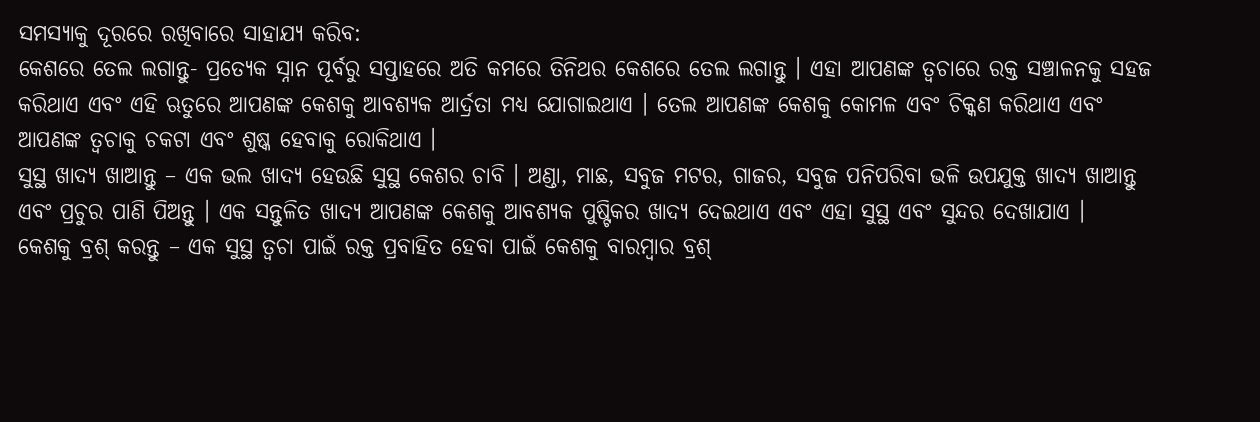ସମସ୍ୟାକୁ ଦୂରରେ ରଖିବାରେ ସାହାଯ୍ୟ କରିବ:
କେଶରେ ତେଲ ଲଗାନ୍ତୁ- ପ୍ରତ୍ୟେକ ସ୍ନାନ ପୂର୍ବରୁ ସପ୍ତାହରେ ଅତି କମରେ ତିନିଥର କେଶରେ ତେଲ ଲଗାନ୍ତୁ । ଏହା ଆପଣଙ୍କ ତ୍ୱଚାରେ ରକ୍ତ ସଞ୍ଚାଳନକୁ ସହଜ କରିଥାଏ ଏବଂ ଏହି ଋତୁରେ ଆପଣଙ୍କ କେଶକୁ ଆବଶ୍ୟକ ଆର୍ଦ୍ରତା ମଧ୍ୟ ଯୋଗାଇଥାଏ । ତେଲ ଆପଣଙ୍କ କେଶକୁ କୋମଳ ଏବଂ ଚିକ୍କଣ କରିଥାଏ ଏବଂ ଆପଣଙ୍କ ତ୍ୱଚାକୁ ଚକଟା ଏବଂ ଶୁଷ୍କ ହେବାକୁ ରୋକିଥାଏ ।
ସୁସ୍ଥ ଖାଦ୍ୟ ଖାଆନ୍ତୁ – ଏକ ଭଲ ଖାଦ୍ୟ ହେଉଛି ସୁସ୍ଥ କେଶର ଚାବି । ଅଣ୍ଡା, ମାଛ, ସବୁଜ ମଟର, ଗାଜର, ସବୁଜ ପନିପରିବା ଭଳି ଉପଯୁକ୍ତ ଖାଦ୍ୟ ଖାଆନ୍ତୁ ଏବଂ ପ୍ରଚୁର ପାଣି ପିଅନ୍ତୁ । ଏକ ସନ୍ତୁଳିତ ଖାଦ୍ୟ ଆପଣଙ୍କ କେଶକୁ ଆବଶ୍ୟକ ପୁଷ୍ଟିକର ଖାଦ୍ୟ ଦେଇଥାଏ ଏବଂ ଏହା ସୁସ୍ଥ ଏବଂ ସୁନ୍ଦର ଦେଖାଯାଏ ।
କେଶକୁ ବ୍ରଶ୍ କରନ୍ତୁ – ଏକ ସୁସ୍ଥ ତ୍ୱଚା ପାଇଁ ରକ୍ତ ପ୍ରବାହିତ ହେବା ପାଇଁ କେଶକୁ ବାରମ୍ବାର ବ୍ରଶ୍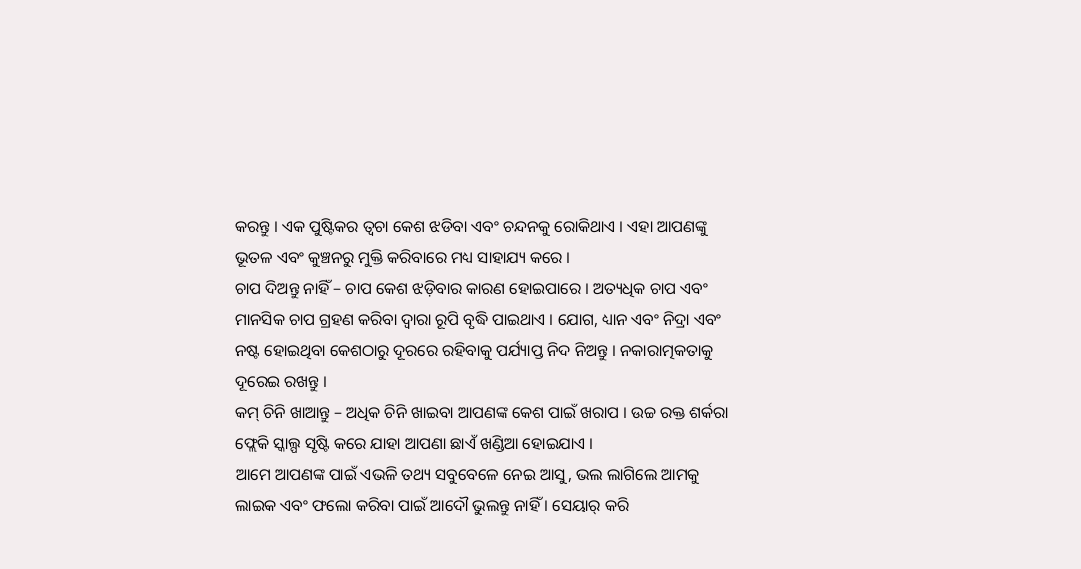କରନ୍ତୁ । ଏକ ପୁଷ୍ଟିକର ତ୍ୱଚା କେଶ ଝଡିବା ଏବଂ ଚନ୍ଦନକୁ ରୋକିଥାଏ । ଏହା ଆପଣଙ୍କୁ ଭୂତଳ ଏବଂ କୁଞ୍ଚନରୁ ମୁକ୍ତି କରିବାରେ ମଧ୍ୟ ସାହାଯ୍ୟ କରେ ।
ଚାପ ଦିଅନ୍ତୁ ନାହିଁ – ଚାପ କେଶ ଝଡ଼ିବାର କାରଣ ହୋଇପାରେ । ଅତ୍ୟଧିକ ଚାପ ଏବଂ ମାନସିକ ଚାପ ଗ୍ରହଣ କରିବା ଦ୍ୱାରା ରୂପି ବୃଦ୍ଧି ପାଇଥାଏ । ଯୋଗ, ଧ୍ୟାନ ଏବଂ ନିଦ୍ରା ଏବଂ ନଷ୍ଟ ହୋଇଥିବା କେଶଠାରୁ ଦୂରରେ ରହିବାକୁ ପର୍ଯ୍ୟାପ୍ତ ନିଦ ନିଅନ୍ତୁ । ନକାରାତ୍ମକତାକୁ ଦୂରେଇ ରଖନ୍ତୁ ।
କମ୍ ଚିନି ଖାଆନ୍ତୁ – ଅଧିକ ଚିନି ଖାଇବା ଆପଣଙ୍କ କେଶ ପାଇଁ ଖରାପ । ଉଚ୍ଚ ରକ୍ତ ଶର୍କରା ଫ୍ଲେକି ସ୍କାଲ୍ପ ସୃଷ୍ଟି କରେ ଯାହା ଆପଣା ଛାଏଁ ଖଣ୍ଡିଆ ହୋଇଯାଏ ।
ଆମେ ଆପଣଙ୍କ ପାଇଁ ଏଭଳି ତଥ୍ୟ ସବୁବେଳେ ନେଇ ଆସୁ, ଭଲ ଲାଗିଲେ ଆମକୁ ଲାଇକ ଏବଂ ଫଲୋ କରିବା ପାଇଁ ଆଦୌ ଭୁଲନ୍ତୁ ନାହିଁ । ସେୟାର୍ କରି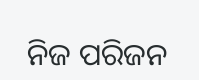ନିଜ ପରିଜନ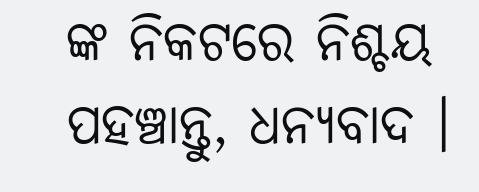ଙ୍କ ନିକଟରେ ନିଶ୍ଚୟ ପହଞ୍ଚାନ୍ତୁ, ଧନ୍ୟବାଦ ।